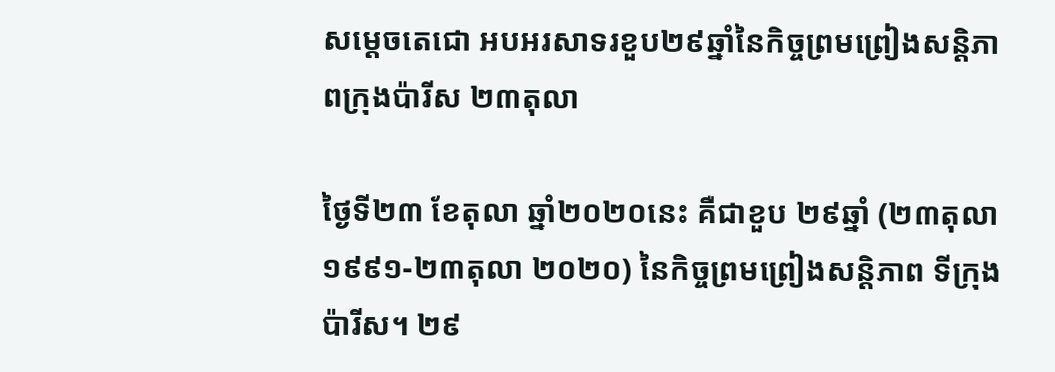សម្តេចតេជោ អបអរសាទរខួប២៩ឆ្នាំនៃកិច្ចព្រមព្រៀងសន្តិភាពក្រុងប៉ារីស ២៣តុលា

ថ្ងៃទី២៣ ខែតុលា ឆ្នាំ២០២០នេះ គឺជាខួប ២៩ឆ្នាំ (២៣តុលា ១៩៩១-២៣តុលា ២០២០) នៃកិច្ចព្រមព្រៀងសន្តិភាព ទីក្រុងប៉ារីស។ ២៩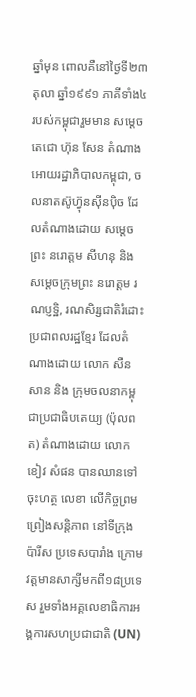ឆ្នាំមុន ពោលគឺនៅថ្ងៃទី២៣ តុលា ឆ្នាំ១៩៩១ ភាគីទាំង៤ របស់កម្ពុជារួមមាន សម្តេចតេជោ ហ៊ុន សែន តំណាងអោយរដ្ឋាភិបាលកម្ពុជា, ចលនាតស៊ូហ៊្វុនស៊ីនប៉ិច ដែលតំណាងដោយ សម្តេចព្រះ នរោត្តម សីហនុ និង សម្តេចក្រុមព្រះ នរោត្តម រណប្ញទ្ឋិ, រណសិរ្សជាតិរំដោះប្រជាពលរដ្ឋខ្មែរ ដែលតំណាងដោយ លោក សឺន សាន និង ក្រុមចលនាកម្ពុជាប្រជាធិបតេយ្យ (ប៉ុលពត) តំណាងដោយ លោក ខៀវ សំផន បានឈានទៅចុះហត្ថ លេខា លើកិច្ចព្រមព្រៀងសន្តិភាព នៅទីក្រុងប៉ារីស ប្រទេសបារាំង ក្រោមវត្តមានសាក្សីមកពី១៨ប្រទេស រួមទាំងអគ្គលេខាធិការអង្គការសហប្រជាជាតិ (UN)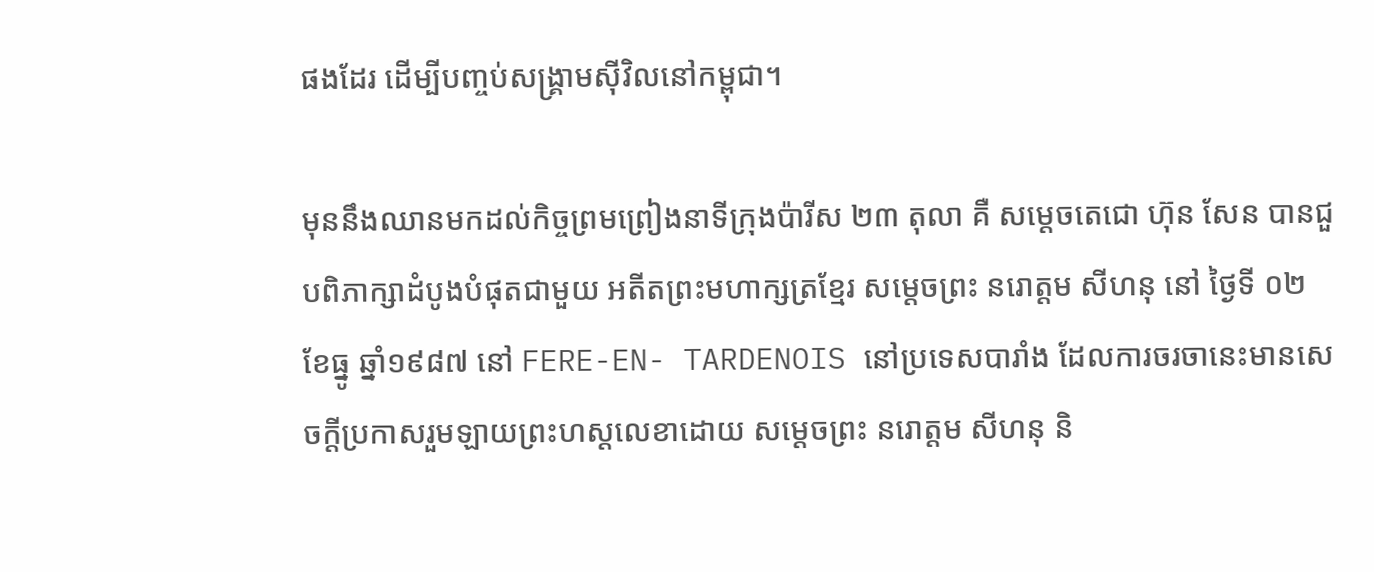ផងដែរ ដើម្បីបញ្ចប់សង្រ្គាមស៊ីវិលនៅកម្ពុជា។

មុននឹងឈានមកដល់កិច្ចព្រមព្រៀងនាទីក្រុងប៉ារីស ២៣ តុលា គឺ សម្តេចតេជោ ហ៊ុន សែន បានជួបពិភាក្សាដំបូងបំផុតជាមួយ អតីតព្រះមហាក្សត្រខ្មែរ សម្តេចព្រះ នរោត្តម សីហនុ នៅ ថ្ងៃទី ០២ ខែធ្នូ ឆ្នាំ១៩៨៧ នៅ FERE-EN- TARDENOIS នៅប្រទេសបារាំង ដែលការចរចានេះមានសេចក្តីប្រកាសរួមឡាយព្រះហស្តលេខាដោយ សម្តេចព្រះ នរោត្តម សីហនុ និ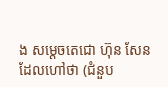ង សម្តេចតេជោ ហ៊ុន សែន ដែលហៅថា (ជំនួប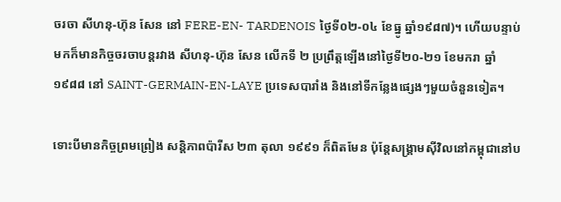ចរចា សីហនុ-ហ៊ុន សែន នៅ FERE-EN- TARDENOIS ថ្ងៃទី០២-០៤ ខែធ្នូ ឆ្នាំ១៩៨៧)។ ហើយបន្ទាប់មកក៏មានកិច្ចចរចាបន្តរវាង សីហនុ-ហ៊ុន សែន លើកទី ២ ប្រព្រឹត្តឡើងនៅថ្ងៃទី២០-២១ ខែមករា ឆ្នាំ១៩៨៨ នៅ SAINT-GERMAIN-EN-LAYE ប្រទេសបារាំង និងនៅទីកន្លែងផ្សេងៗមួយចំនួនទៀត។

ទោះបីមានកិច្ចព្រមព្រៀង សន្តិភាពប៉ារីស ២៣ តុលា ១៩៩១ ក៏ពិតមែន ប៉ុន្តែសង្រ្គាមស៊ីវិលនៅកម្ពុជានៅប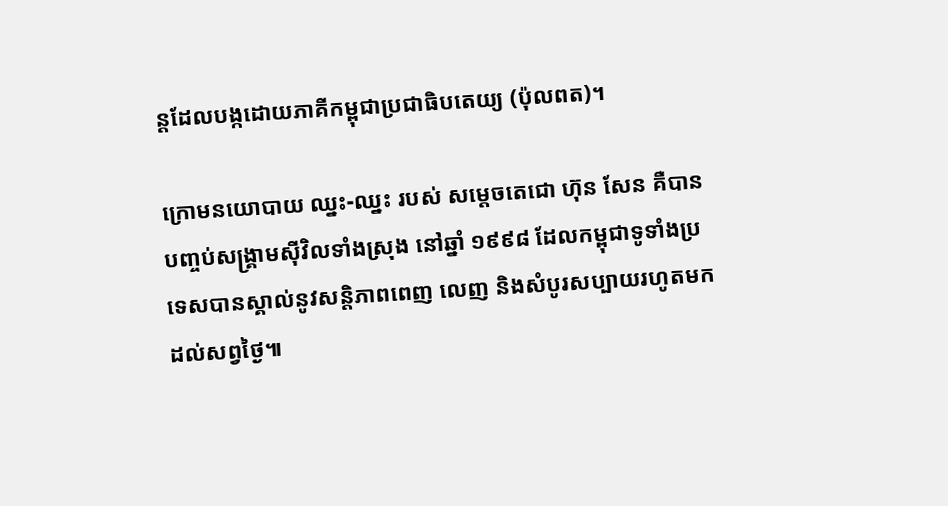ន្តដែលបង្កដោយភាគីកម្ពុជាប្រជាធិបតេយ្យ (ប៉ុលពត)។

ក្រោមនយោបាយ ឈ្នះ-ឈ្នះ របស់ សម្តេចតេជោ ហ៊ុន សែន គឺបានបញ្ចប់សង្រ្គាមស៊ីវិលទាំងស្រុង នៅឆ្នាំ ១៩៩៨ ដែលកម្ពុជាទូទាំងប្រទេសបានស្គាល់នូវសន្តិភាពពេញ លេញ និងសំបូរសប្បាយរហូតមកដល់សព្វថ្ងៃ៕